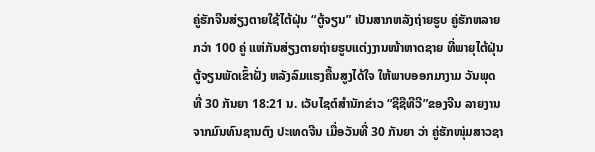ຄູ່ຮັກຈີນສ່ຽງຕາຍໃຊ້ໄຕ້ຝຸ່ນ “ຕູ້ຈຽນ” ເປັນສາກຫລັງຖ່າຍຮູບ ຄູ່ຮັກຫລາຍກວ່າ 100 ຄູ່ ແຫ່ກັນສ່ຽງຕາຍຖ່າຍຮູບແຕ່ງງານໜ້າຫາດຊາຍ ທີ່ພາຍຸໄຕ້ຝຸ່ນຕູ້ຈຽນພັດເຂົ້າຝັ່ງ ຫລັງລົມແຮງຄື້ນສູງໄດ້ໃຈ ໃຫ້ພາບອອກມາງາມ ວັນພຸດທີ່ 30 ກັນຍາ 18:21 ນ. ເວັບໄຊຕ໌ສຳນັກຂ່າວ “ຊີຊີທີວີ”ຂອງຈີນ ລາຍງານຈາກມົນທົນຊານຕົງ ປະເທດຈີນ ເມື່ອວັນທີ່ 30 ກັນຍາ ວ່າ ຄູ່ຮັກໜຸ່ມສາວຊາ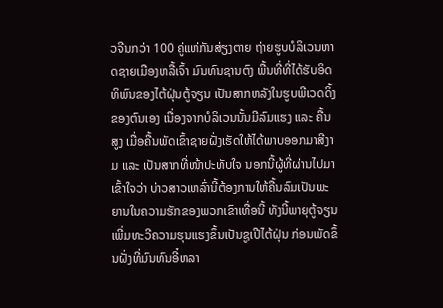ວຈີນກວ່າ 100 ຄູ່ແຫ່ກັນສ່ຽງຕາຍ ຖ່າຍຮູບບໍລິເວນຫາດຊາຍເມືອງຫລື້ເຈົ້າ ມົນທົນຊານຕົງ ພື້ນທີ່ທີ່ໄດ້ຮັບອິດທິພົນຂອງໄຕ້ຝຸ່ນຕູ້ຈຽນ ເປັນສາກຫລັງໃນຮູບພີເວດດິ້ງຂອງຕົນເອງ ເນື່ອງຈາກບໍລິເວນນັ້ນມີລົມແຮງ ແລະ ຄື້ນສູງ ເມື່ອຄື້ນພັດເຂົ້າຊາຍຝັ່ງເຮັດໃຫ້ໄດ້ພາບອອກມາສີງາມ ແລະ ເປັນສາກທີ່ໜ້າປະທັບໃຈ ນອກນີ້ຜູ້ທີ່ຜ່ານໄປມາເຂົ້າໃຈວ່າ ບ່າວສາວເຫລົ່ານີ້ຕ້ອງການໃຫ້ຄື້ນລົມເປັນພະຍານໃນຄວາມຮັກຂອງພວກເຂົາເທື່ອນີ້ ທັງນີ້ພາຍຸຕູ້ຈຽນເພີ່ມທະວີຄວາມຮຸນແຮງຂຶ້ນເປັນຊູເປີໄຕ້ຝຸ່ນ ກ່ອນພັດຂຶ້ນຝັ່ງທີ່ມົນທົນອີ໋ຫລາ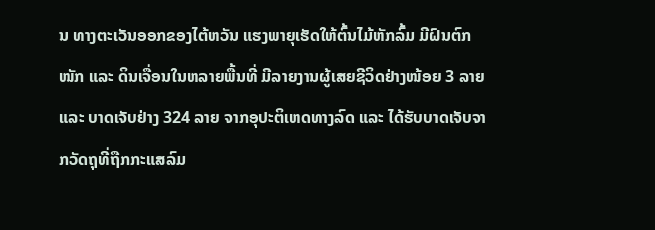ນ ທາງຕະເວັນອອກຂອງໄຕ້ຫວັນ ແຮງພາຍຸເຮັດໃຫ້ຕົ້ນໄມ້ຫັກລົ້ມ ມີຝົນຕົກໜັກ ແລະ ດິນເຈື່ອນໃນຫລາຍພື້ນທີ່ ມີລາຍງານຜູ້ເສຍຊີວິດຢ່າງໜ້ອຍ 3 ລາຍ ແລະ ບາດເຈັບຢ່າງ 324 ລາຍ ຈາກອຸປະຕິເຫດທາງລົດ ແລະ ໄດ້ຮັບບາດເຈັບຈາກວັດຖຸທີ່ຖືກກະແສລົມ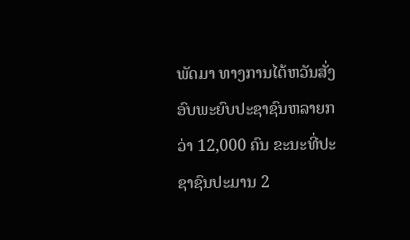ພັດມາ ທາງການໄຕ້ຫວັນສັ່ງອົບພະຍົບປະຊາຊົນຫລາຍກວ່າ 12,000 ຄົນ ຂະນະທີ່ປະຊາຊົນປະມານ 2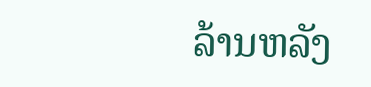ລ້ານຫລັງ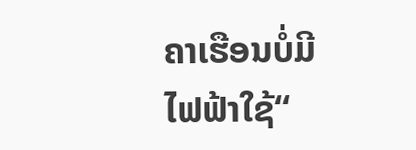ຄາເຮືອນບໍ່ມີໄຟຟ້າໃຊ້“